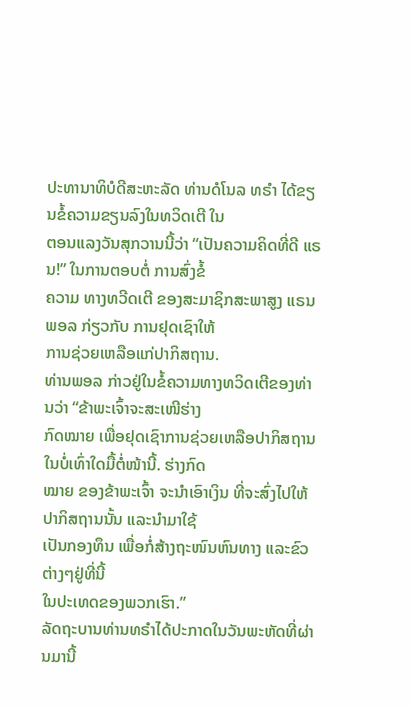ປະທານາທິບໍດີສະຫະລັດ ທ່ານດໍໂນລ ທຣໍາ ໄດ້ຂຽນຂໍ້ຄວາມຂຽນລົງໃນທວິດເຕີ ໃນ
ຕອນແລງວັນສຸກວານນີ້ວ່າ “ເປັນຄວາມຄິດທີ່ດີ ແຣນ!” ໃນການຕອບຕໍ່ ການສົ່ງຂໍ້
ຄວາມ ທາງທວີດເຕີ ຂອງສະມາຊິກສະພາສູງ ແຣນ ພອລ ກ່ຽວກັບ ການຢຸດເຊົາໃຫ້
ການຊ່ວຍເຫລືອແກ່ປາກິສຖານ.
ທ່ານພອລ ກ່າວຢູ່ໃນຂໍ້ຄວາມທາງທວິດເຕີຂອງທ່ານວ່າ “ຂ້າພະເຈົ້າຈະສະເໜີຮ່າງ
ກົດໝາຍ ເພື່ອຢຸດເຊົາການຊ່ວຍເຫລືອປາກິສຖານ ໃນບໍ່ເທົ່າໃດມື້ຕໍ່ໜ້ານີ້. ຮ່າງກົດ
ໝາຍ ຂອງຂ້າພະເຈົ້າ ຈະນຳເອົາເງິນ ທີ່ຈະສົ່ງໄປໃຫ້ປາກິສຖານນັ້ນ ແລະນຳມາໃຊ້
ເປັນກອງທຶນ ເພື່ອກໍ່ສ້າງຖະໜົນຫົນທາງ ແລະຂົວຕ່າງໆຢູ່ທີ່ນີ້
ໃນປະເທດຂອງພວກເຮົາ.”
ລັດຖະບານທ່ານທຣໍາໄດ້ປະກາດໃນວັນພະຫັດທີ່ຜ່ານມານີ້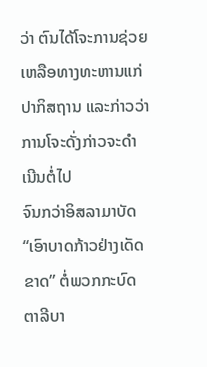ວ່າ ຕົນໄດ້ໂຈະການຊ່ວຍ
ເຫລືອທາງທະຫານແກ່ປາກິສຖານ ແລະກ່າວວ່າ ການໂຈະດັ່ງກ່າວຈະດຳ ເນີນຕໍ່ໄປ
ຈົນກວ່າອິສລາມາບັດ “ເອົາບາດກ້າວຢ່າງເດັດຂາດ” ຕໍ່ພວກກະບົດ ຕາລີບາ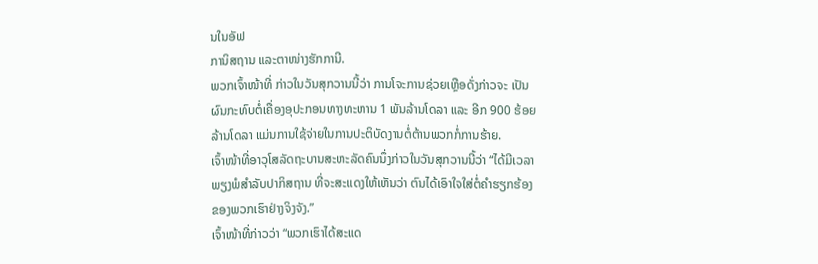ນໃນອັຟ
ການິສຖານ ແລະຕາໜ່າງຮັກການີ.
ພວກເຈົ້າໜ້າທີ່ ກ່າວໃນວັນສຸກວານນີ້ວ່າ ການໂຈະການຊ່ວຍເຫຼືອດັ່ງກ່າວຈະ ເປັນ
ຜົນກະທົບຕໍ່ເຄື່ອງອຸປະກອນທາງທະຫານ 1 ພັນລ້ານໂດລາ ແລະ ອີກ 900 ຮ້ອຍ
ລ້ານໂດລາ ແມ່ນການໃຊ້ຈ່າຍໃນການປະຕິບັດງານຕໍ່ຕ້ານພວກກໍ່ການຮ້າຍ.
ເຈົ້າໜ້າທີ່ອາວຸໂສລັດຖະບານສະຫະລັດຄົນນຶ່ງກ່າວໃນວັນສຸກວານນີ້ວ່າ “ໄດ້ມີເວລາ
ພຽງພໍສຳລັບປາກິສຖານ ທີ່ຈະສະແດງໃຫ້ເຫັນວ່າ ຕົນໄດ້ເອົາໃຈໃສ່ຕໍ່ຄຳຮຽກຮ້ອງ
ຂອງພວກເຮົາຢ່າງຈິງຈັງ.”
ເຈົ້າໜ້າທີ່ກ່າວວ່າ “ພວກເຮົາໄດ້ສະແດ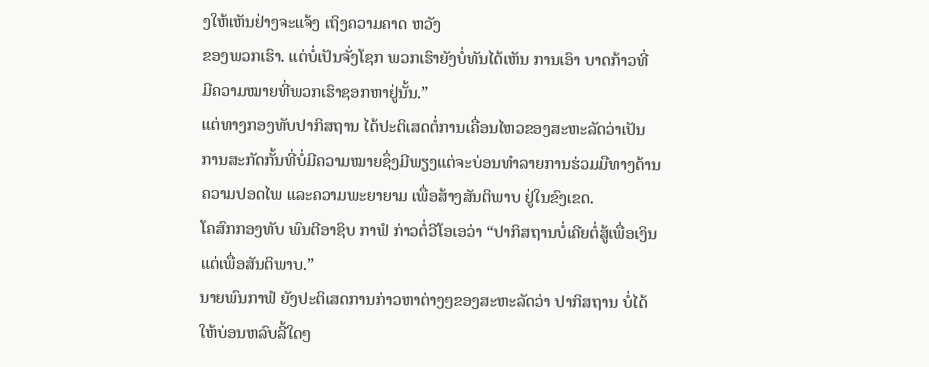ງໃຫ້ເຫັນຢ່າງຈະແຈ້ງ ເຖິງຄວາມຄາດ ຫວັງ
ຂອງພວກເຮົາ. ແຕ່ບໍ່ເປັນຈັ່ງໂຊກ ພວກເຮົາຍັງບໍ່ທັນໄດ້ເຫັນ ການເອົາ ບາດກ້າວທີ່
ມີຄວາມໝາຍທີ່ພວກເຮົາຊອກຫາຢູ່ນັ້ນ.”
ແຕ່ທາງກອງທັບປາກິສຖານ ໄດ້ປະຕິເສດຕໍ່ການເຄື່ອນໄຫວຂອງສະຫະລັດວ່າເປັນ
ການສະກັດກັ້ນທີ່ບໍ່ມີຄວາມໝາຍຊຶ່ງມີພຽງແຕ່ຈະບ່ອນທຳລາຍການຮ່ວມມືທາງດ້ານ
ຄວາມປອດໄພ ແລະຄວາມພະຍາຍາມ ເພື່ອສ້າງສັນຕິພາບ ຢູ່ໃນຂົງເຂດ.
ໂຄສົກກອງທັບ ພົນຕີອາຊິບ ກາຟໍ ກ່າວຕໍ່ວີໂອເອວ່າ “ປາກິສຖານບໍ່ເຄີຍຕໍ່ສູ້ເພື່ອເງິນ
ແຕ່ເພື່ອສັນຕິພາບ.”
ນາຍພົນກາຟໍ ຍັງປະຕິເສດການກ່າວຫາຕ່າງໆຂອງສະຫະລັດວ່າ ປາກິສຖານ ບໍ່ໄດ້
ໃຫ້ບ່ອນຫລົບລີ້ໃດໆ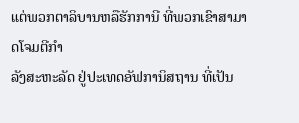ແຕ່ພວກຕາລິບານຫລືຮັກການີ ທີ່ພວກເຂົາສາມາດໂຈມຕີກຳ
ລັງສະຫະລັດ ຢູ່ປະເທດອັຟການິສຖານ ທີ່ເປັນ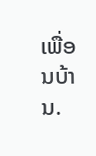ເພື່ອນບ້ານ.